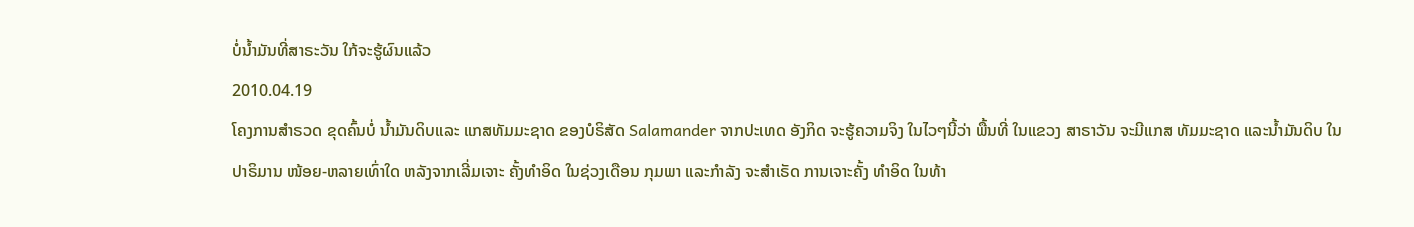ບໍ່ນໍ້າມັນທີ່ສາຣະວັນ ໃກ້ຈະຮູ້ຜົນແລ້ວ
2010.04.19
ໂຄງການສໍາຣວດ ຂຸດຄົ້ນບໍ່ ນໍ້າມັນດິບແລະ ແກສທັມມະຊາດ ຂອງບໍຣິສັດ Salamander ຈາກປະເທດ ອັງກິດ ຈະຮູ້ຄວາມຈິງ ໃນໄວໆນີ້ວ່າ ພື້ນທີ່ ໃນແຂວງ ສາຣາວັນ ຈະມີແກສ ທັມມະຊາດ ແລະນໍ້າມັນດິບ ໃນປາຣິມານ ໜ້ອຍ-ຫລາຍເທົ່າໃດ ຫລັງຈາກເລີ່ມເຈາະ ຄັ້ງທໍາອິດ ໃນຊ່ວງເດືອນ ກຸມພາ ແລະກໍາລັງ ຈະສໍາເຣັດ ການເຈາະຄັ້ງ ທໍາອິດ ໃນທ້າ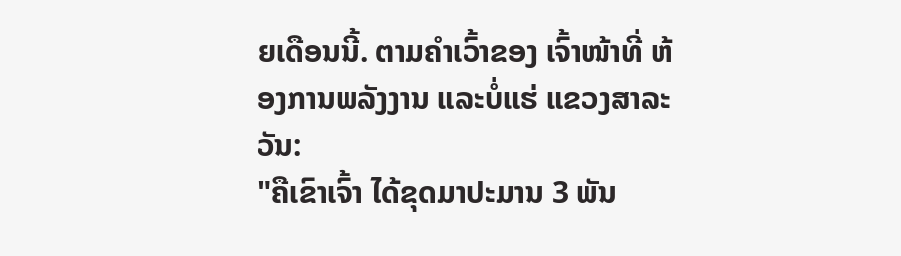ຍເດືອນນີ້. ຕາມຄໍາເວົ້າຂອງ ເຈົ້າໜ້າທີ່ ຫ້ອງການພລັງງານ ແລະບໍ່ແຮ່ ແຂວງສາລະວັນ:
"ຄືເຂົາເຈົ້າ ໄດ້ຂຸດມາປະມານ 3 ພັນ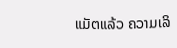ແມັຕແລ້ວ ຄວາມເລິ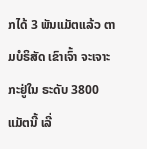ກໄດ້ 3 ພັນແມັຕແລ້ວ ຕາມບໍຣິສັດ ເຂົາເຈົ້າ ຈະເຈາະກະຢູ່ໃນ ຣະດັບ 3800 ແມັຕນີ້ ເລີ່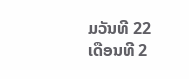ມວັນທີ 22 ເດືອນທີ 2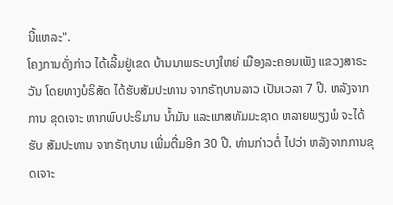ນີ້ແຫລະ".
ໂຄງການດັ່ງກ່າວ ໄດ້ເລີ້ມຢູ່ເຂດ ບ້ານນາພຣະບາງໃຫຍ່ ເມືອງລະຄອນເພັງ ແຂວງສາຣະວັນ ໂດຍທາງບໍຣິສັດ ໄດ້ຮັບສັມປະທານ ຈາກຣັຖບານລາວ ເປັນເວລາ 7 ປີ. ຫລັງຈາກການ ຂຸດເຈາະ ຫາກພົບປະຣິມານ ນໍ້າມັນ ແລະແກສທັມມະຊາດ ຫລາຍພຽງພໍ ຈະໄດ້ຮັບ ສັມປະທານ ຈາກຣັຖບານ ເພີ່ມຕື່ມອີກ 30 ປີ. ທ່ານກ່າວຕໍ່ ໄປວ່າ ຫລັງຈາກການຂຸດເຈາະ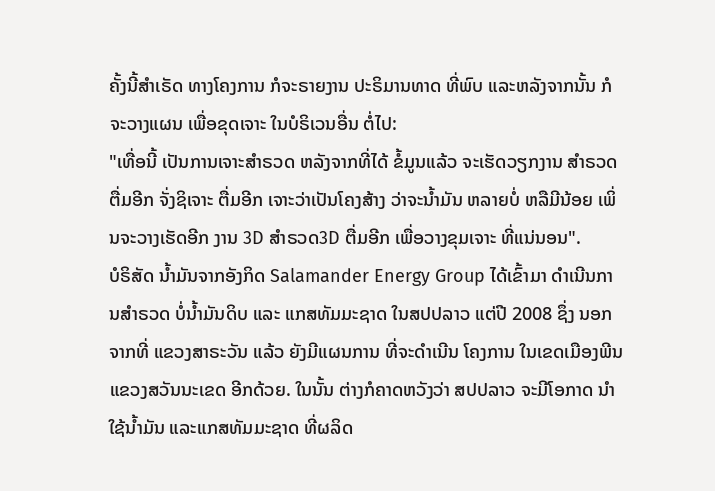ຄັ້ງນີ້ສໍາເຣັດ ທາງໂຄງການ ກໍຈະຣາຍງານ ປະຣິມານທາດ ທີ່ພົບ ແລະຫລັງຈາກນັ້ນ ກໍຈະວາງແຜນ ເພື່ອຂຸດເຈາະ ໃນບໍຣິເວນອື່ນ ຕໍ່ໄປ:
"ເທື່ອນີ້ ເປັນການເຈາະສໍາຣວດ ຫລັງຈາກທີ່ໄດ້ ຂໍ້ມູນແລ້ວ ຈະເຮັດວຽກງານ ສໍາຣວດຕື່ມອີກ ຈັ່ງຊິເຈາະ ຕື່ມອີກ ເຈາະວ່າເປັນໂຄງສ້າງ ວ່າຈະນໍ້າມັນ ຫລາຍບໍ່ ຫລືມີນ້ອຍ ເພິ່ນຈະວາງເຮັດອີກ ງານ 3D ສໍາຣວດ3D ຕື່ມອີກ ເພື່ອວາງຂຸມເຈາະ ທີ່ແນ່ນອນ".
ບໍຣິສັດ ນໍ້າມັນຈາກອັງກິດ Salamander Energy Group ໄດ້ເຂົ້າມາ ດໍາເນີນການສໍາຣວດ ບໍ່ນໍ້າມັນດິບ ແລະ ແກສທັມມະຊາດ ໃນສປປລາວ ແຕ່ປີ 2008 ຊຶ່ງ ນອກຈາກທີ່ ແຂວງສາຣະວັນ ແລ້ວ ຍັງມີແຜນການ ທີ່ຈະດໍາເນີນ ໂຄງການ ໃນເຂດເມືອງພີນ ແຂວງສວັນນະເຂດ ອີກດ້ວຍ. ໃນນັ້ນ ຕ່າງກໍຄາດຫວັງວ່າ ສປປລາວ ຈະມີໂອກາດ ນໍາໃຊ້ນໍ້າມັນ ແລະແກສທັມມະຊາດ ທີ່ຜລິດ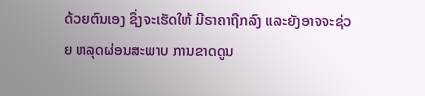ດ້ວຍຕົນເອງ ຊຶ່ງຈະເຮັດໃຫ້ ມີຣາຄາຖືກລົງ ແລະຍັງອາຈຈະຊ່ວຍ ຫລຸດຜ່ອນສະພາບ ການຂາດດູນ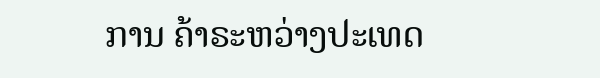ການ ຄ້າຣະຫວ່າງປະເທດ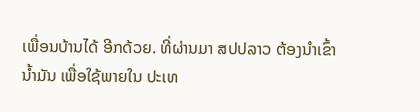ເພື່ອນບ້ານໄດ້ ອີກດ້ວຍ. ທີ່ຜ່ານມາ ສປປລາວ ຕ້ອງນໍາເຂົ້ານໍ້າມັນ ເພື່ອໃຊ້ພາຍໃນ ປະເທ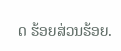ດ ຮ້ອຍສ່ວນຮ້ອຍ.